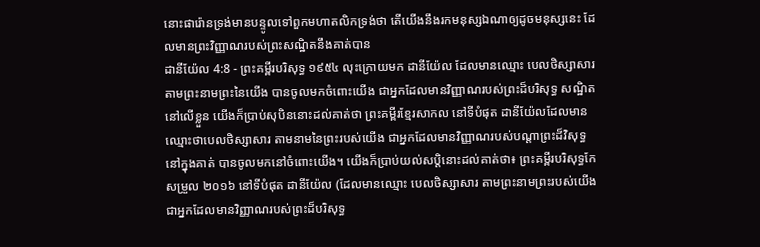នោះផារ៉ោនទ្រង់មានបន្ទូលទៅពួកមហាតលិកទ្រង់ថា តើយើងនឹងរកមនុស្សឯណាឲ្យដូចមនុស្សនេះ ដែលមានព្រះវិញ្ញាណរបស់ព្រះសណ្ឋិតនឹងគាត់បាន
ដានីយ៉ែល 4:8 - ព្រះគម្ពីរបរិសុទ្ធ ១៩៥៤ លុះក្រោយមក ដានីយ៉ែល ដែលមានឈ្មោះ បេលថិស្សាសារ តាមព្រះនាមព្រះនៃយើង បានចូលមកចំពោះយើង ជាអ្នកដែលមានវិញ្ញាណរបស់ព្រះដ៏បរិសុទ្ធ សណ្ឋិតនៅលើខ្លួន យើងក៏ប្រាប់សុបិននោះដល់គាត់ថា ព្រះគម្ពីរខ្មែរសាកល នៅទីបំផុត ដានីយ៉ែលដែលមានឈ្មោះថាបេលថិស្សាសារ តាមនាមនៃព្រះរបស់យើង ជាអ្នកដែលមានវិញ្ញាណរបស់បណ្ដាព្រះដ៏វិសុទ្ធនៅក្នុងគាត់ បានចូលមកនៅចំពោះយើង។ យើងក៏ប្រាប់យល់សប្តិនោះដល់គាត់ថា៖ ព្រះគម្ពីរបរិសុទ្ធកែសម្រួល ២០១៦ នៅទីបំផុត ដានីយ៉ែល (ដែលមានឈ្មោះ បេលថិស្សាសារ តាមព្រះនាមព្រះរបស់យើង ជាអ្នកដែលមានវិញ្ញាណរបស់ព្រះដ៏បរិសុទ្ធ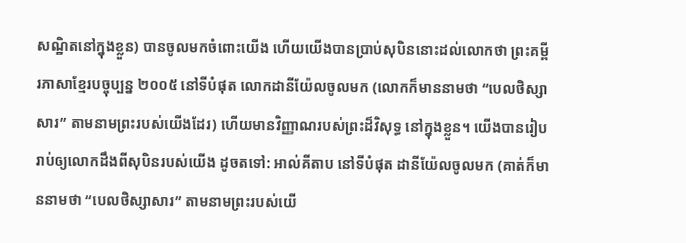សណ្ឋិតនៅក្នុងខ្លួន) បានចូលមកចំពោះយើង ហើយយើងបានប្រាប់សុបិននោះដល់លោកថា ព្រះគម្ពីរភាសាខ្មែរបច្ចុប្បន្ន ២០០៥ នៅទីបំផុត លោកដានីយ៉ែលចូលមក (លោកក៏មាននាមថា “បេលថិស្សាសារ” តាមនាមព្រះរបស់យើងដែរ) ហើយមានវិញ្ញាណរបស់ព្រះដ៏វិសុទ្ធ នៅក្នុងខ្លួន។ យើងបានរៀបរាប់ឲ្យលោកដឹងពីសុបិនរបស់យើង ដូចតទៅ: អាល់គីតាប នៅទីបំផុត ដានីយ៉ែលចូលមក (គាត់ក៏មាននាមថា “បេលថិស្សាសារ” តាមនាមព្រះរបស់យើ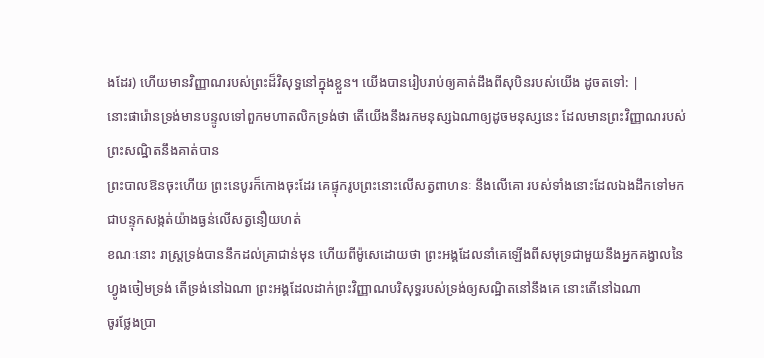ងដែរ) ហើយមានវិញ្ញាណរបស់ព្រះដ៏វិសុទ្ធនៅក្នុងខ្លួន។ យើងបានរៀបរាប់ឲ្យគាត់ដឹងពីសុបិនរបស់យើង ដូចតទៅ: |
នោះផារ៉ោនទ្រង់មានបន្ទូលទៅពួកមហាតលិកទ្រង់ថា តើយើងនឹងរកមនុស្សឯណាឲ្យដូចមនុស្សនេះ ដែលមានព្រះវិញ្ញាណរបស់ព្រះសណ្ឋិតនឹងគាត់បាន
ព្រះបាលឱនចុះហើយ ព្រះនេបូរក៏កោងចុះដែរ គេផ្ទុករូបព្រះនោះលើសត្វពាហនៈ នឹងលើគោ របស់ទាំងនោះដែលឯងដឹកទៅមក ជាបន្ទុកសង្កត់យ៉ាងធ្ងន់លើសត្វនឿយហត់
ខណៈនោះ រាស្ត្រទ្រង់បាននឹកដល់គ្រាជាន់មុន ហើយពីម៉ូសេដោយថា ព្រះអង្គដែលនាំគេឡើងពីសមុទ្រជាមួយនឹងអ្នកគង្វាលនៃហ្វូងចៀមទ្រង់ តើទ្រង់នៅឯណា ព្រះអង្គដែលដាក់ព្រះវិញ្ញាណបរិសុទ្ធរបស់ទ្រង់ឲ្យសណ្ឋិតនៅនឹងគេ នោះតើនៅឯណា
ចូរថ្លែងប្រា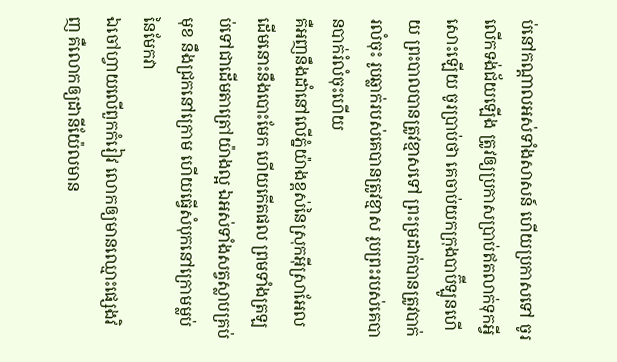ប់នៅកណ្តាលអស់ទាំងសាសន៍ ហើយប្រកាសទៅ ចូរលើកទង់ជ័យឡើង ត្រូវឲ្យប្រកាសប្រាប់ឥតលាក់ទុកអ្វីសោះឡើយ ចូរប្រាប់ថា គេចាប់យកក្រុងបាប៊ីឡូនហើយ ព្រះបាលបានត្រូវខ្មាសទៅ ព្រះម្រដាក់បានត្រូវបាក់រលំចុះ រូបឆ្លាក់របស់គេបានត្រូវខ្មាស រូបព្រះរបស់គេបានបាក់រំលំចុះហើយ
គឺអញនឹងដាំនៅលើភ្នំយ៉ាងខ្ពស់នៃស្រុកអ៊ីស្រាអែល ដើមនោះនឹងបោះមែក ហើយកើតផល ព្រមទាំងត្រឡប់ទៅជាដើមតាត្រៅយ៉ាងល្អ ឯអស់ទាំងសត្វស្លាបគ្រប់មុខ នឹងជ្រកនៅក្រោម ហើយធ្វើសំបុកនៅក្រោមម្លប់នៃមែកវា
ឯចៅហ្វាយលើពួកកំរៀវ លោកឲ្យមានឈ្មោះផ្សេងវិញ គឺលោកឲ្យដានីយ៉ែលមាន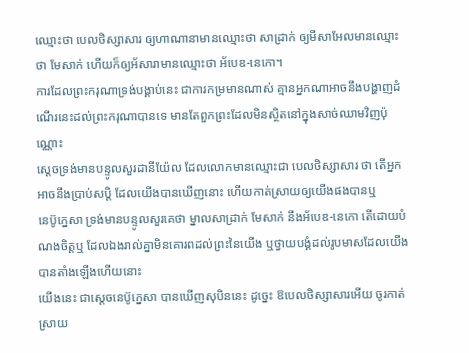ឈ្មោះថា បេលថិស្សាសារ ឲ្យហាណានាមានឈ្មោះថា សាដ្រាក់ ឲ្យមីសាអែលមានឈ្មោះថា មែសាក់ ហើយក៏ឲ្យអ័សារាមានឈ្មោះថា អ័បេឌ-នេកោ។
ការដែលព្រះករុណាទ្រង់បង្គាប់នេះ ជាការកម្រមានណាស់ គ្មានអ្នកណាអាចនឹងបង្ហាញដំណើរនេះដល់ព្រះករុណាបានទេ មានតែពួកព្រះដែលមិនស្ថិតនៅក្នុងសាច់ឈាមវិញប៉ុណ្ណោះ
ស្តេចទ្រង់មានបន្ទូលសួរដានីយ៉ែល ដែលលោកមានឈ្មោះជា បេលថិស្សាសារ ថា តើអ្នកអាចនឹងប្រាប់សប្តិ ដែលយើងបានឃើញនោះ ហើយកាត់ស្រាយឲ្យយើងផងបានឬ
នេប៊ូក្នេសា ទ្រង់មានបន្ទូលសួរគេថា ម្នាលសាដ្រាក់ មែសាក់ នឹងអ័បេឌ-នេកោ តើដោយបំណងចិត្តឬ ដែលឯងរាល់គ្នាមិនគោរពដល់ព្រះនៃយើង ឬថ្វាយបង្គំដល់រូបមាសដែលយើងបានតាំងឡើងហើយនោះ
យើងនេះ ជាស្តេចនេប៊ូក្នេសា បានឃើញសុបិននេះ ដូច្នេះ ឱបេលថិស្សាសារអើយ ចូរកាត់ស្រាយ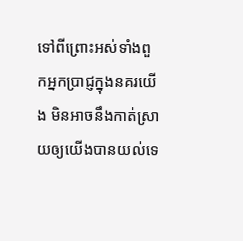ទៅពីព្រោះអស់ទាំងពួកអ្នកប្រាជ្ញក្នុងនគរយើង មិនអាចនឹងកាត់ស្រាយឲ្យយើងបានយល់ទេ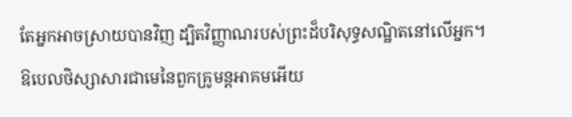តែអ្នកអាចស្រាយបានវិញ ដ្បិតវិញ្ញាណរបស់ព្រះដ៏បរិសុទ្ធសណ្ឋិតនៅលើអ្នក។
ឱបេលថិស្សាសារជាមេនៃពួកគ្រូមន្តអាគមអើយ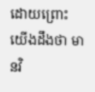ដោយព្រោះយើងដឹងថា មានវិ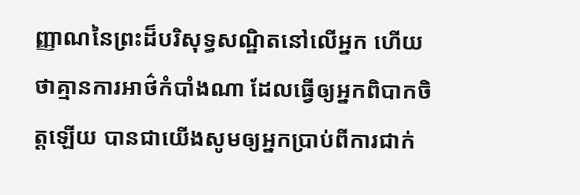ញ្ញាណនៃព្រះដ៏បរិសុទ្ធសណ្ឋិតនៅលើអ្នក ហើយថាគ្មានការអាថ៌កំបាំងណា ដែលធ្វើឲ្យអ្នកពិបាកចិត្តឡើយ បានជាយើងសូមឲ្យអ្នកប្រាប់ពីការជាក់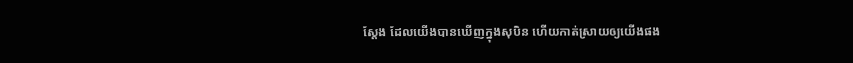ស្តែង ដែលយើងបានឃើញក្នុងសុបិន ហើយកាត់ស្រាយឲ្យយើងផង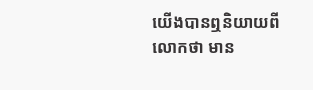យើងបានឮនិយាយពីលោកថា មាន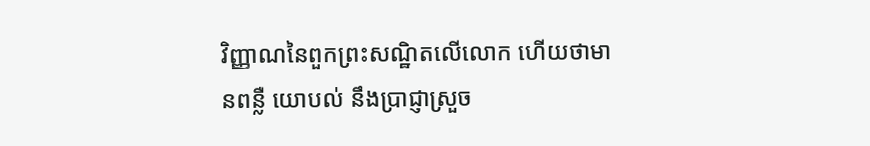វិញ្ញាណនៃពួកព្រះសណ្ឋិតលើលោក ហើយថាមានពន្លឺ យោបល់ នឹងប្រាជ្ញាស្រួច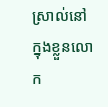ស្រាល់នៅក្នុងខ្លួនលោក